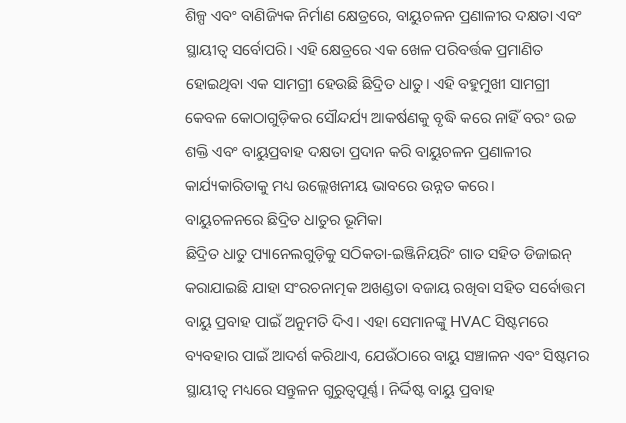ଶିଳ୍ପ ଏବଂ ବାଣିଜ୍ୟିକ ନିର୍ମାଣ କ୍ଷେତ୍ରରେ, ବାୟୁଚଳନ ପ୍ରଣାଳୀର ଦକ୍ଷତା ଏବଂ ସ୍ଥାୟୀତ୍ୱ ସର୍ବୋପରି। ଏହି କ୍ଷେତ୍ରରେ ଏକ ଖେଳ ପରିବର୍ତ୍ତକ ପ୍ରମାଣିତ ହୋଇଥିବା ଏକ ସାମଗ୍ରୀ ହେଉଛି ଛିଦ୍ରିତ ଧାତୁ। ଏହି ବହୁମୁଖୀ ସାମଗ୍ରୀ କେବଳ କୋଠାଗୁଡ଼ିକର ସୌନ୍ଦର୍ଯ୍ୟ ଆକର୍ଷଣକୁ ବୃଦ୍ଧି କରେ ନାହିଁ ବରଂ ଉଚ୍ଚ ଶକ୍ତି ଏବଂ ବାୟୁପ୍ରବାହ ଦକ୍ଷତା ପ୍ରଦାନ କରି ବାୟୁଚଳନ ପ୍ରଣାଳୀର କାର୍ଯ୍ୟକାରିତାକୁ ମଧ୍ୟ ଉଲ୍ଲେଖନୀୟ ଭାବରେ ଉନ୍ନତ କରେ।
ବାୟୁଚଳନରେ ଛିଦ୍ରିତ ଧାତୁର ଭୂମିକା
ଛିଦ୍ରିତ ଧାତୁ ପ୍ୟାନେଲଗୁଡ଼ିକୁ ସଠିକତା-ଇଞ୍ଜିନିୟରିଂ ଗାତ ସହିତ ଡିଜାଇନ୍ କରାଯାଇଛି ଯାହା ସଂରଚନାତ୍ମକ ଅଖଣ୍ଡତା ବଜାୟ ରଖିବା ସହିତ ସର୍ବୋତ୍ତମ ବାୟୁ ପ୍ରବାହ ପାଇଁ ଅନୁମତି ଦିଏ। ଏହା ସେମାନଙ୍କୁ HVAC ସିଷ୍ଟମରେ ବ୍ୟବହାର ପାଇଁ ଆଦର୍ଶ କରିଥାଏ, ଯେଉଁଠାରେ ବାୟୁ ସଞ୍ଚାଳନ ଏବଂ ସିଷ୍ଟମର ସ୍ଥାୟୀତ୍ୱ ମଧ୍ୟରେ ସନ୍ତୁଳନ ଗୁରୁତ୍ୱପୂର୍ଣ୍ଣ। ନିର୍ଦ୍ଦିଷ୍ଟ ବାୟୁ ପ୍ରବାହ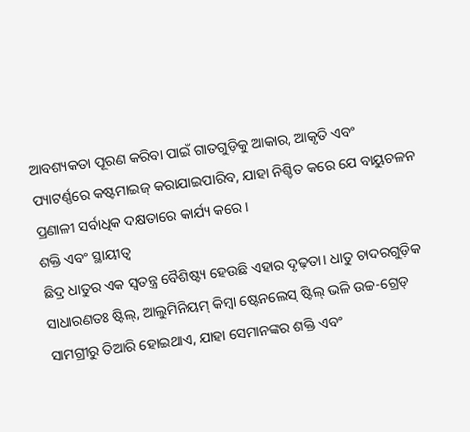ଆବଶ୍ୟକତା ପୂରଣ କରିବା ପାଇଁ ଗାତଗୁଡ଼ିକୁ ଆକାର, ଆକୃତି ଏବଂ ପ୍ୟାଟର୍ଣ୍ଣରେ କଷ୍ଟମାଇଜ୍ କରାଯାଇପାରିବ, ଯାହା ନିଶ୍ଚିତ କରେ ଯେ ବାୟୁଚଳନ ପ୍ରଣାଳୀ ସର୍ବାଧିକ ଦକ୍ଷତାରେ କାର୍ଯ୍ୟ କରେ।
ଶକ୍ତି ଏବଂ ସ୍ଥାୟୀତ୍ୱ
ଛିଦ୍ର ଧାତୁର ଏକ ସ୍ୱତନ୍ତ୍ର ବୈଶିଷ୍ଟ୍ୟ ହେଉଛି ଏହାର ଦୃଢ଼ତା। ଧାତୁ ଚାଦରଗୁଡ଼ିକ ସାଧାରଣତଃ ଷ୍ଟିଲ୍, ଆଲୁମିନିୟମ୍ କିମ୍ବା ଷ୍ଟେନଲେସ୍ ଷ୍ଟିଲ୍ ଭଳି ଉଚ୍ଚ-ଗ୍ରେଡ୍ ସାମଗ୍ରୀରୁ ତିଆରି ହୋଇଥାଏ, ଯାହା ସେମାନଙ୍କର ଶକ୍ତି ଏବଂ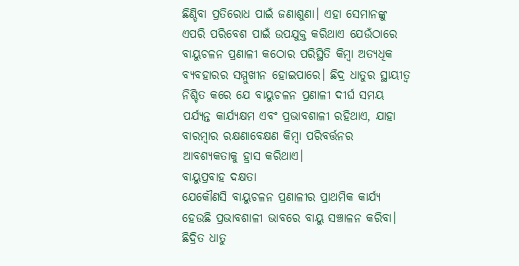ଛିଣ୍ଡିବା ପ୍ରତିରୋଧ ପାଇଁ ଜଣାଶୁଣା। ଏହା ସେମାନଙ୍କୁ ଏପରି ପରିବେଶ ପାଇଁ ଉପଯୁକ୍ତ କରିଥାଏ ଯେଉଁଠାରେ ବାୟୁଚଳନ ପ୍ରଣାଳୀ କଠୋର ପରିସ୍ଥିତି କିମ୍ବା ଅତ୍ୟଧିକ ବ୍ୟବହାରର ସମ୍ମୁଖୀନ ହୋଇପାରେ। ଛିଦ୍ର ଧାତୁର ସ୍ଥାୟୀତ୍ୱ ନିଶ୍ଚିତ କରେ ଯେ ବାୟୁଚଳନ ପ୍ରଣାଳୀ ଦୀର୍ଘ ସମୟ ପର୍ଯ୍ୟନ୍ତ କାର୍ଯ୍ୟକ୍ଷମ ଏବଂ ପ୍ରଭାବଶାଳୀ ରହିଥାଏ, ଯାହା ବାରମ୍ବାର ରକ୍ଷଣାବେକ୍ଷଣ କିମ୍ବା ପରିବର୍ତ୍ତନର ଆବଶ୍ୟକତାକୁ ହ୍ରାସ କରିଥାଏ।
ବାୟୁପ୍ରବାହ ଦକ୍ଷତା
ଯେକୌଣସି ବାୟୁଚଳନ ପ୍ରଣାଳୀର ପ୍ରାଥମିକ କାର୍ଯ୍ୟ ହେଉଛି ପ୍ରଭାବଶାଳୀ ଭାବରେ ବାୟୁ ସଞ୍ଚାଳନ କରିବା। ଛିଦ୍ରିତ ଧାତୁ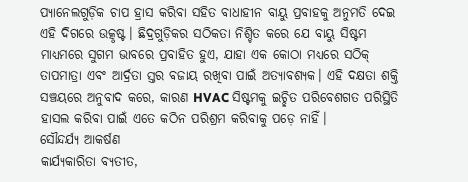ପ୍ୟାନେଲଗୁଡ଼ିକ ଚାପ ହ୍ରାସ କରିବା ସହିତ ବାଧାହୀନ ବାୟୁ ପ୍ରବାହକୁ ଅନୁମତି ଦେଇ ଏହି ଦିଗରେ ଉତ୍କୃଷ୍ଟ। ଛିଦ୍ରଗୁଡ଼ିକର ସଠିକତା ନିଶ୍ଚିତ କରେ ଯେ ବାୟୁ ସିଷ୍ଟମ ମାଧ୍ୟମରେ ସୁଗମ ଭାବରେ ପ୍ରବାହିତ ହୁଏ, ଯାହା ଏକ କୋଠା ମଧ୍ୟରେ ସଠିକ୍ ତାପମାତ୍ରା ଏବଂ ଆର୍ଦ୍ରତା ସ୍ତର ବଜାୟ ରଖିବା ପାଇଁ ଅତ୍ୟାବଶ୍ୟକ। ଏହି ଦକ୍ଷତା ଶକ୍ତି ସଞ୍ଚୟରେ ଅନୁବାଦ କରେ, କାରଣ HVAC ସିଷ୍ଟମକୁ ଇଚ୍ଛିତ ପରିବେଶଗତ ପରିସ୍ଥିତି ହାସଲ କରିବା ପାଇଁ ଏତେ କଠିନ ପରିଶ୍ରମ କରିବାକୁ ପଡ଼େ ନାହିଁ।
ସୌନ୍ଦର୍ଯ୍ୟ ଆକର୍ଷଣ
କାର୍ଯ୍ୟକାରିତା ବ୍ୟତୀତ,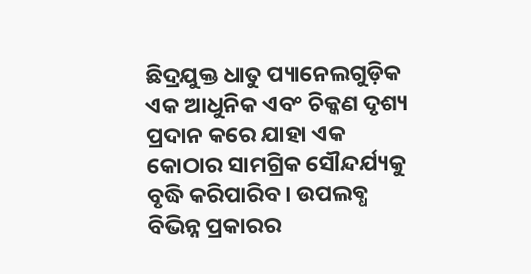ଛିଦ୍ରଯୁକ୍ତ ଧାତୁ ପ୍ୟାନେଲଗୁଡ଼ିକ ଏକ ଆଧୁନିକ ଏବଂ ଚିକ୍କଣ ଦୃଶ୍ୟ ପ୍ରଦାନ କରେ ଯାହା ଏକ କୋଠାର ସାମଗ୍ରିକ ସୌନ୍ଦର୍ଯ୍ୟକୁ ବୃଦ୍ଧି କରିପାରିବ। ଉପଲବ୍ଧ ବିଭିନ୍ନ ପ୍ରକାରର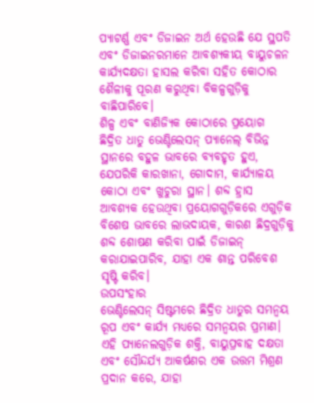ପ୍ୟାଟର୍ଣ୍ଣ ଏବଂ ଡିଜାଇନ ଅର୍ଥ ହେଉଛି ଯେ ସ୍ଥପତି ଏବଂ ଡିଜାଇନରମାନେ ଆବଶ୍ୟକୀୟ ବାୟୁଚଳନ କାର୍ଯ୍ୟଦକ୍ଷତା ହାସଲ କରିବା ସହିତ କୋଠାର ଶୈଳୀକୁ ପୂରଣ କରୁଥିବା ବିକଳ୍ପଗୁଡ଼ିକୁ ବାଛିପାରିବେ।
ଶିଳ୍ପ ଏବଂ ବାଣିଜ୍ୟିକ କୋଠାରେ ପ୍ରୟୋଗ
ଛିଦ୍ରିତ ଧାତୁ ଭେଣ୍ଟିଲେସନ୍ ପ୍ୟାନେଲ୍ ବିଭିନ୍ନ ସ୍ଥାନରେ ବହୁଳ ଭାବରେ ବ୍ୟବହୃତ ହୁଏ, ଯେପରିକି କାରଖାନା, ଗୋଦାମ, କାର୍ଯ୍ୟାଳୟ କୋଠା ଏବଂ ଖୁଚୁରା ସ୍ଥାନ। ଶବ୍ଦ ହ୍ରାସ ଆବଶ୍ୟକ ହେଉଥିବା ପ୍ରୟୋଗଗୁଡ଼ିକରେ ଏଗୁଡ଼ିକ ବିଶେଷ ଭାବରେ ଲାଭଦାୟକ, କାରଣ ଛିଦ୍ରଗୁଡ଼ିକୁ ଶବ୍ଦ ଶୋଷଣ କରିବା ପାଇଁ ଡିଜାଇନ୍ କରାଯାଇପାରିବ, ଯାହା ଏକ ଶାନ୍ତ ପରିବେଶ ସୃଷ୍ଟି କରିବ।
ଉପସଂହାର
ଭେଣ୍ଟିଲେସନ୍ ସିଷ୍ଟମରେ ଛିଦ୍ରିତ ଧାତୁର ସମନ୍ୱୟ ରୂପ ଏବଂ କାର୍ଯ୍ୟ ମଧ୍ୟରେ ସମନ୍ୱୟର ପ୍ରମାଣ। ଏହି ପ୍ୟାନେଲଗୁଡ଼ିକ ଶକ୍ତି, ବାୟୁପ୍ରବାହ ଦକ୍ଷତା ଏବଂ ସୌନ୍ଦର୍ଯ୍ୟ ଆକର୍ଷଣର ଏକ ଉତ୍ତମ ମିଶ୍ରଣ ପ୍ରଦାନ କରେ, ଯାହା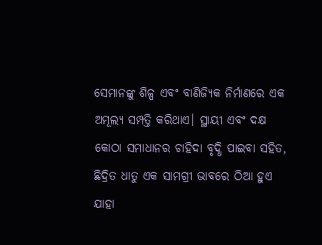ସେମାନଙ୍କୁ ଶିଳ୍ପ ଏବଂ ବାଣିଜ୍ୟିକ ନିର୍ମାଣରେ ଏକ ଅମୂଲ୍ୟ ସମ୍ପତ୍ତି କରିଥାଏ। ସ୍ଥାୟୀ ଏବଂ ଦକ୍ଷ କୋଠା ସମାଧାନର ଚାହିଦା ବୃଦ୍ଧି ପାଇବା ସହିତ, ଛିଦ୍ରିତ ଧାତୁ ଏକ ସାମଗ୍ରୀ ଭାବରେ ଠିଆ ହୁଏ ଯାହା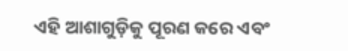ଏହି ଆଶାଗୁଡ଼ିକୁ ପୂରଣ କରେ ଏବଂ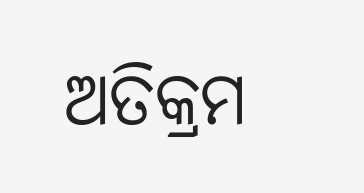ଅତିକ୍ରମ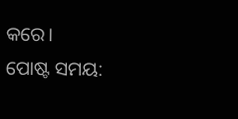କରେ।
ପୋଷ୍ଟ ସମୟ: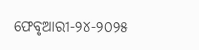ଫେବୃଆରୀ-୨୪-୨୦୨୫